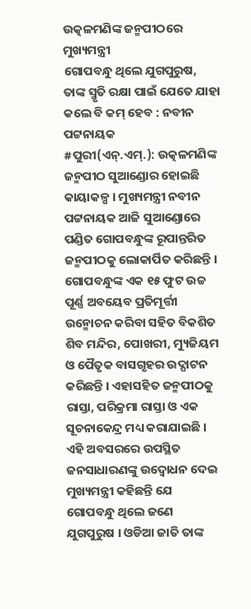ଉତ୍କଳମଣିଙ୍କ ଜନ୍ମପୀଠରେ ମୁଖ୍ୟମନ୍ତ୍ରୀ
ଗୋପବନ୍ଧୁ ଥିଲେ ଯୁଗପୁରୁଷ, ତାଙ୍କ ସ୍ମୃତି ରକ୍ଷା ପାଇଁ ଯେତେ ଯାହା କଲେ ବି କମ୍ ହେବ : ନବୀନ ପଟ୍ଟନାୟକ
#ପୁରୀ(ଏନ୍.ଏମ୍.): ଉତ୍କଳମଣିଙ୍କ ଜନ୍ମପୀଠ ସୁଆଣ୍ଡୋର ହୋଇଛି କାୟାକଳ୍ପ । ମୁଖ୍ୟମନ୍ତ୍ରୀ ନବୀନ ପଟ୍ଟନାୟକ ଆଜି ସୁଆଣ୍ଡୋରେ ପଣ୍ଡିତ ଗୋପବନ୍ଧୁଙ୍କ ରୂପାନ୍ତରିତ ଜନ୍ମପୀଠକୁ ଲୋକାର୍ପିତ କରିଛନ୍ତି । ଗୋପବନ୍ଧୁଙ୍କ ଏକ ୧୫ ଫୁଟ ଉଚ୍ଚ ପୂର୍ଣ୍ଣ ଅବୟେବ ପ୍ରତିମୂର୍ତ୍ତୀ ଉନ୍ମୋଚନ କରିବା ସହିତ ବିକଶିତ ଶିବ ମନ୍ଦିର, ପୋଖରୀ, ମ୍ୟୁଜିୟମ ଓ ପୈତୃକ ବାସଗୃହର ଉଦ୍ଘାଟନ କରିଛନ୍ତି । ଏହାସହିତ ଜନ୍ମପୀଠକୁ ରାସ୍ତା, ପରିକ୍ରମା ରାସ୍ତା ଓ ଏକ ସୂଚନାକେନ୍ଦ୍ର ମଧ୍ୟ କରାଯାଇଛି । ଏହି ଅବସରରେ ଉପସ୍ଥିତ ଜନସାଧାରଣଙ୍କୁ ଉଦ୍ବୋଧନ ଦେଇ ମୁଖ୍ୟମନ୍ତ୍ରୀ କହିଛନ୍ତି ଯେ ଗୋପବନ୍ଧୁ ଥିଲେ ଜଣେ ଯୁଗପୁରୁଷ । ଓଡିଆ ଜାତି ତାଙ୍କ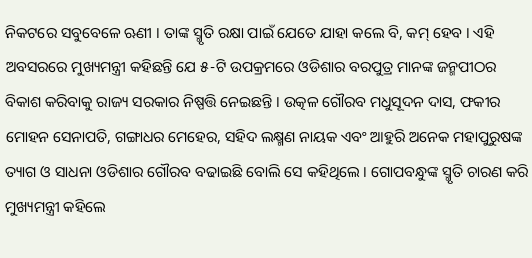ନିକଟରେ ସବୁବେଳେ ଋଣୀ । ତାଙ୍କ ସ୍ମୃତି ରକ୍ଷା ପାଇଁ ଯେତେ ଯାହା କଲେ ବି, କମ୍ ହେବ । ଏହି ଅବସରରେ ମୁଖ୍ୟମନ୍ତ୍ରୀ କହିଛନ୍ତି ଯେ ୫-ଟି ଉପକ୍ରମରେ ଓଡିଶାର ବରପୁତ୍ର ମାନଙ୍କ ଜନ୍ମପୀଠର ବିକାଶ କରିବାକୁ ରାଜ୍ୟ ସରକାର ନିଷ୍ପତ୍ତି ନେଇଛନ୍ତି । ଉତ୍କଳ ଗୌରବ ମଧୁସୂଦନ ଦାସ, ଫକୀର ମୋହନ ସେନାପତି, ଗଙ୍ଗାଧର ମେହେର, ସହିଦ ଲକ୍ଷ୍ମଣ ନାୟକ ଏବଂ ଆହୁରି ଅନେକ ମହାପୁରୁଷଙ୍କ ତ୍ୟାଗ ଓ ସାଧନା ଓଡିଶାର ଗୌରବ ବଢାଇଛି ବୋଲି ସେ କହିଥିଲେ । ଗୋପବନ୍ଧୁଙ୍କ ସ୍ମୃତି ଚାରଣ କରି ମୁଖ୍ୟମନ୍ତ୍ରୀ କହିଲେ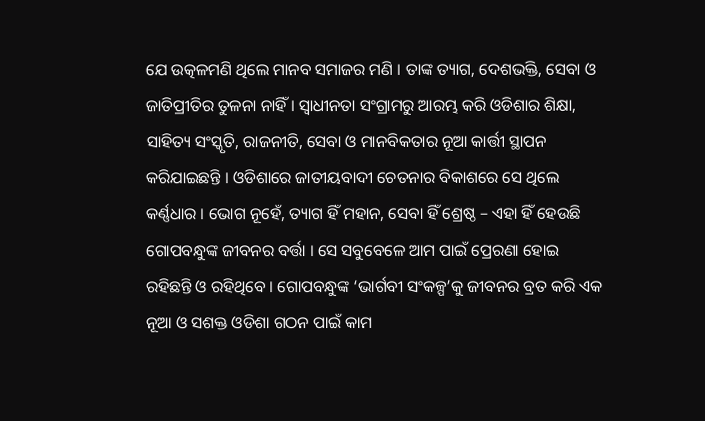ଯେ ଉତ୍କଳମଣି ଥିଲେ ମାନବ ସମାଜର ମଣି । ତାଙ୍କ ତ୍ୟାଗ, ଦେଶଭକ୍ତି, ସେବା ଓ ଜାତିପ୍ରୀତିର ତୁଳନା ନାହିଁ । ସ୍ୱାଧୀନତା ସଂଗ୍ରାମରୁ ଆରମ୍ଭ କରି ଓଡିଶାର ଶିକ୍ଷା, ସାହିତ୍ୟ ସଂସ୍କୃତି, ରାଜନୀତି, ସେବା ଓ ମାନବିକତାର ନୂଆ କାର୍ତ୍ତୀ ସ୍ଥାପନ କରିଯାଇଛନ୍ତି । ଓଡିଶାରେ ଜାତୀୟବାଦୀ ଚେତନାର ବିକାଶରେ ସେ ଥିଲେ କର୍ଣ୍ଣଧାର । ଭୋଗ ନୂହେଁ, ତ୍ୟାଗ ହିଁ ମହାନ, ସେବା ହିଁ ଶ୍ରେଷ୍ଠ – ଏହା ହିଁ ହେଉଛି ଗୋପବନ୍ଧୁଙ୍କ ଜୀବନର ବର୍ତ୍ତା । ସେ ସବୁବେଳେ ଆମ ପାଇଁ ପ୍ରେରଣା ହୋଇ ରହିଛନ୍ତି ଓ ରହିଥିବେ । ଗୋପବନ୍ଧୁଙ୍କ ‘ଭାର୍ଗବୀ ସଂକଳ୍ପ’କୁ ଜୀବନର ବ୍ରତ କରି ଏକ ନୂଆ ଓ ସଶକ୍ତ ଓଡିଶା ଗଠନ ପାଇଁ କାମ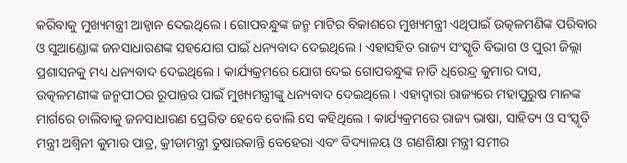କରିବାକୁ ମୁଖ୍ୟମନ୍ତ୍ରୀ ଆହ୍ୱାନ ଦେଇଥିଲେ । ଗୋପବନ୍ଧୁଙ୍କ ଜନ୍ମ ମାଟିର ବିକାଶରେ ମୁଖ୍ୟମନ୍ତ୍ରୀ ଏଥିପାଇଁ ଉତ୍କଳମଣିଙ୍କ ପରିବାର ଓ ସୁଆଣ୍ଡୋଙ୍କ ଜନସାଧାରଣଙ୍କ ସହଯୋଗ ପାଇଁ ଧନ୍ୟବାଦ ଦେଇଥିଲେ । ଏହାସହିତ ରାଜ୍ୟ ସଂସ୍କୃତି ବିଭାଗ ଓ ପୁରୀ ଜିଲ୍ଲା ପ୍ରଶାସନକୁ ମଧ୍ୟ ଧନ୍ୟବାଦ ଦେଇଥିଲେ । କାର୍ଯ୍ୟକ୍ରମରେ ଯୋଗ ଦେଇ ଗୋପବନ୍ଧୁଙ୍କ ନାତି ଧିରେନ୍ଦ୍ର କୁମାର ଦାସ, ଉତ୍କଳମଣୀଙ୍କ ଜନ୍ମପୀଠର ରୂପାନ୍ତର ପାଇଁ ମୁଖ୍ୟମନ୍ତ୍ରୀଙ୍କୁ ଧନ୍ୟବାଦ ଦେଇଥିଲେ । ଏହାଦ୍ୱାରା ରାଜ୍ୟରେ ମହାପୁରୁଷ ମାନଙ୍କ ମାର୍ଗରେ ଚାଲିବାକୁ ଜନସାଧାରଣ ପ୍ରେରିତ ହେବେ ବୋଲି ସେ କହିଥିଲେ । କାର୍ଯ୍ୟକ୍ରମରେ ରାଜ୍ୟ ଭାଷା, ସାହିତ୍ୟ ଓ ସଂସ୍କୃତି ମନ୍ତ୍ରୀ ଅଶ୍ୱିନୀ କୁମାର ପାତ୍ର, କ୍ରୀଡାମନ୍ତ୍ରୀ ତୁଷାରକାନ୍ତି ବେହେରା ଏବଂ ବିଦ୍ୟାଳୟ ଓ ଗଣଶିକ୍ଷା ମନ୍ତ୍ରୀ ସମୀର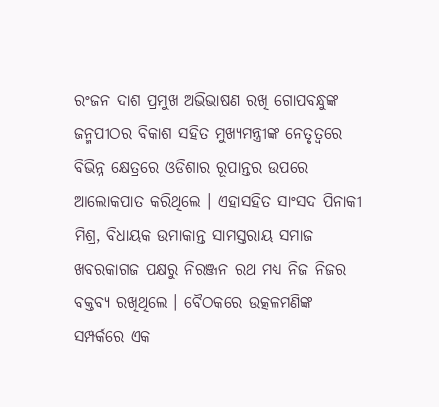ରଂଜନ ଦାଶ ପ୍ରମୁଖ ଅଭିଭାଷଣ ରଖି ଗୋପବନ୍ଧୁଙ୍କ ଜନ୍ମପୀଠର ବିକାଶ ସହିତ ମୁଖ୍ୟମନ୍ତ୍ରୀଙ୍କ ନେତୃତ୍ୱରେ ବିଭିନ୍ନ କ୍ଷେତ୍ରରେ ଓଡିଶାର ରୂପାନ୍ତର ଉପରେ ଆଲୋକପାତ କରିଥିଲେ । ଏହାସହିତ ସାଂସଦ ପିନାକୀ ମିଶ୍ର, ବିଧାୟକ ଉମାକାନ୍ତ ସାମସ୍ତରାୟ ସମାଜ ଖବରକାଗଜ ପକ୍ଷରୁ ନିରଞ୍ଜନ ରଥ ମଧ୍ୟ ନିଜ ନିଜର ବକ୍ତବ୍ୟ ରଖିଥିଲେ । ବୈଠକରେ ଉତ୍କଳମଣିଙ୍କ ସମ୍ପର୍କରେ ଏକ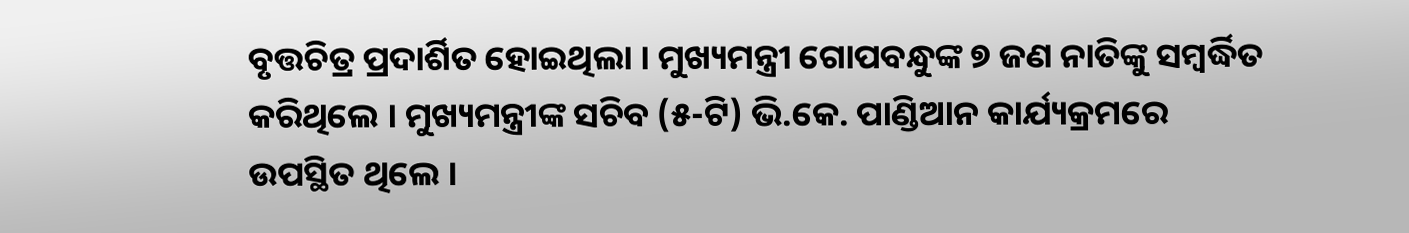ବୃତ୍ତଚିତ୍ର ପ୍ରଦାର୍ଶିତ ହୋଇଥିଲା । ମୁଖ୍ୟମନ୍ତ୍ରୀ ଗୋପବନ୍ଧୁଙ୍କ ୭ ଜଣ ନାତିଙ୍କୁ ସମ୍ବର୍ଦ୍ଧିତ କରିଥିଲେ । ମୁଖ୍ୟମନ୍ତ୍ରୀଙ୍କ ସଚିବ (୫-ଟି) ଭି.କେ. ପାଣ୍ଡିଆନ କାର୍ଯ୍ୟକ୍ରମରେ ଉପସ୍ଥିତ ଥିଲେ ।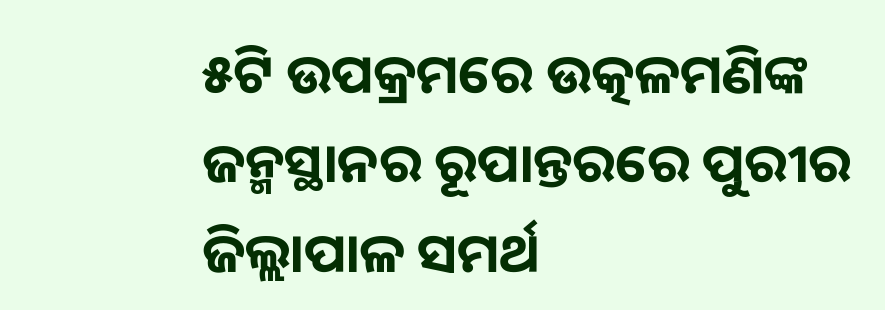୫ଟି ଉପକ୍ରମରେ ଉତ୍କଳମଣିଙ୍କ ଜନ୍ମସ୍ଥାନର ରୂପାନ୍ତରରେ ପୁରୀର ଜିଲ୍ଲାପାଳ ସମର୍ଥ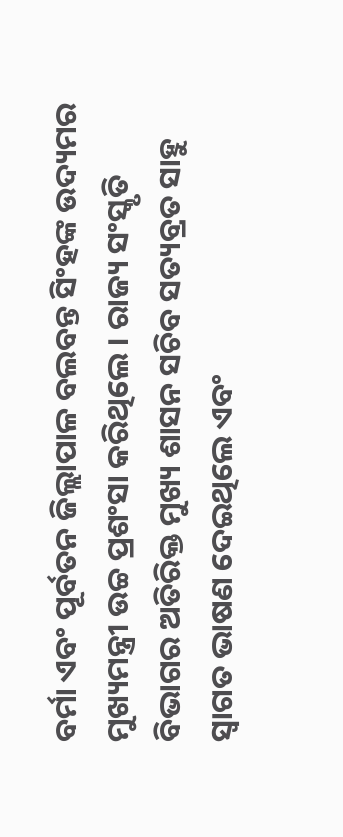ବର୍ମା ଏବଂ ପୂର୍ବତନ ଜିଲ୍ଲାପାଳ ବଲବନ୍ତ ସିଂହଙ୍କ ଉଦ୍ୟମର ମୁଖ୍ୟମନ୍ତ୍ରୀ ଉଚ୍ଚ ପ୍ରଶଂସା କରିଥିଲେ । ରାଜ୍ୟ ସଂସ୍କୃତି ବିଭାଗର ଅତିରିକ୍ତ ମୁଖ୍ୟ ଶାସନ ସଚିବ ସତ୍ୟବ୍ରତ ସାହୁ ସ୍ୱାଗତ ଭାଷଣ ଦେଇଥିଲେ ଏବଂ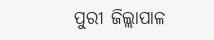ପୁରୀ ଜିଲ୍ଲାପାଳ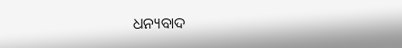ଧନ୍ୟବାଦ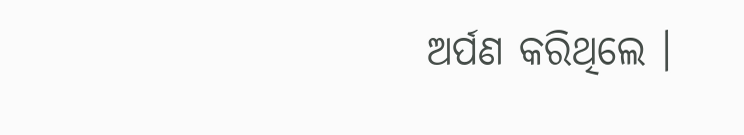ଅର୍ପଣ କରିଥିଲେ ।